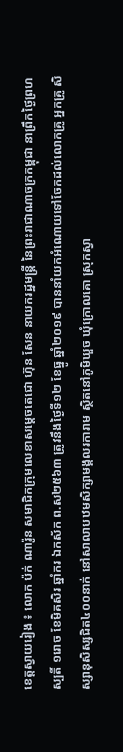ខេត្តស្វាយរៀង ៖ លោក ប៉ក់ ណារ៉ូន សមាជិកក្រុមលេខាសម្ដេចតេជោ ហ៊ុន សែន នាយករដ្ឋមន្ត្រី នៃព្រះរាជាណាចក្រកម្ពុជា នាព្រឹកថ្ងៃព្រហស្បតិ៍ ១រោច ខែមិគសិរ ឆ្នាំករ ឯកស័ក ព.ស២៥៦៣ ត្រូវនឹងថ្ងៃទី១២ ខែធ្នូ ឆ្នាំ២០១៩ បាននាំយកអំណោយទៅចែកដល់លោកគ្រូ អ្នកគ្រូ សិស្សានុសិស្សជិត៤០០នាក់ នៅសាលាបឋមសិក្សាមង្គលរការាម ស្ថិតនៅភូមិឃួច ឃុំក្រោលគោ ស្រុកស្វា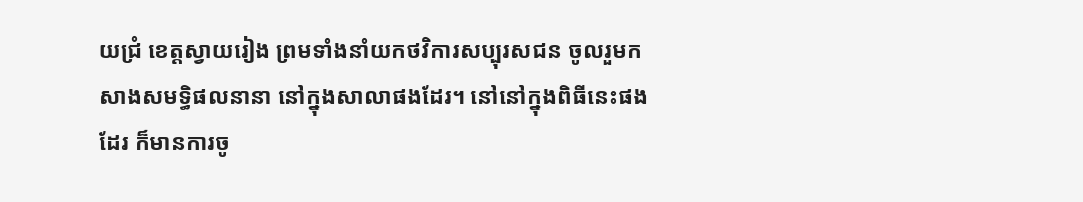យជ្រំ ខេត្តស្វាយរៀង ព្រមទាំងនាំយកថវិការសប្បុរសជន ចូលរួមកសាងសមទ្ធិផលនានា នៅក្នុងសាលាផងដែរ។ នៅនៅក្នុងពិធីនេះផងដែរ ក៏មានការចូ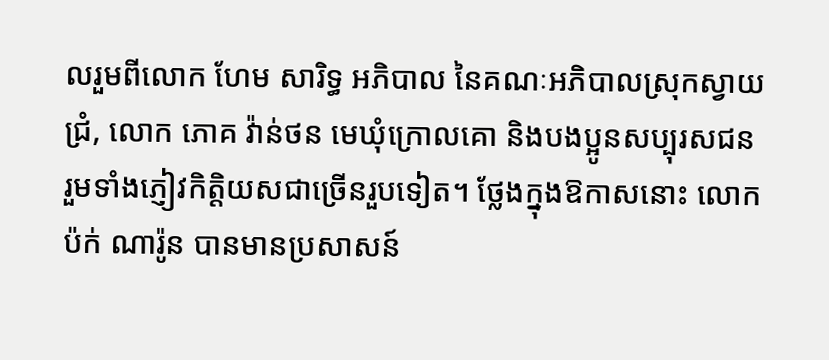លរួមពីលោក ហែម សារិទ្ធ អភិបាល នៃគណៈអភិបាលស្រុកស្វាយជ្រំ, លោក ភោគ វ៉ាន់ថន មេឃុំក្រោលគោ និងបងប្អូនសប្បុរសជន រួមទាំងភ្ញៀវកិត្តិយសជាច្រើនរួបទៀត។ ថ្លែងក្នុងឱកាសនោះ លោក ប៉ក់ ណារ៉ូន បានមានប្រសាសន៍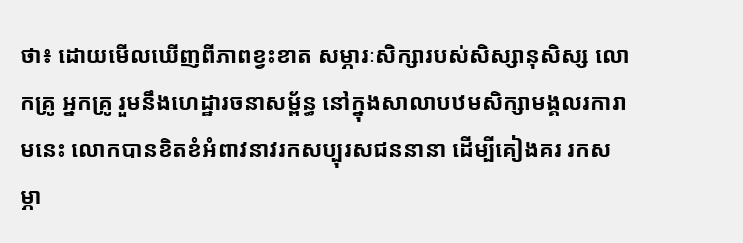ថា៖ ដោយមើលឃើញពីភាពខ្វះខាត សម្ភារៈសិក្សារបស់សិស្សានុសិស្ស លោកគ្រូ អ្នកគ្រូ រួមនឹងហេដ្ឋារចនាសម្ព័ន្ធ នៅក្នុងសាលាបឋមសិក្សាមង្គលរការាមនេះ លោកបានខិតខំអំពាវនាវរកសប្បុរសជននានា ដើម្បីគៀងគរ រកសម្ភា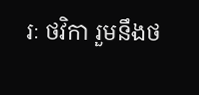រៈ ថវិកា រួមនឹងថ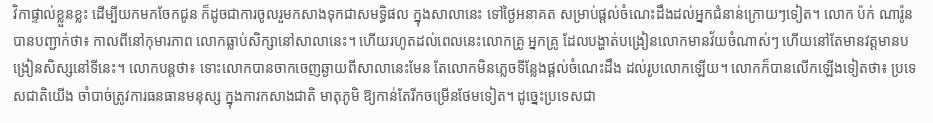វិកាផ្ទាល់ខ្លួនខ្លះ ដើម្បីយកមកចែកជូន ក៏ដូចជាការចូលរួមកសាងទុកជាសមទ្ធិផល ក្នុងសាលានេះ ទៅថ្ងៃអនាគត សម្រាប់ផ្តល់ចំណេះដឹងដល់អ្នកជំនាន់ក្រោយៗទៀត។ លោក ប៉ក់ ណារ៉ូន បានបញ្ជាក់ថា៖ កាលពីនៅកុមារភាព លោកធ្លាប់សិក្សានៅសាលានេះ។ ហើយរហូតដល់ពេលនេះលោកគ្រូ អ្នកគ្រូ ដែលបង្ហាត់បង្រៀនលោកមានវ័យចំណាស់ៗ ហើយនៅតែមានវត្តមានបង្រៀនសិស្សនៅទីនេះ។ លោកបន្តថា៖ ទោះលោកបានចាកចេញឆ្ងាយពីសាលានេះមែន តែលោកមិនភ្លេចទីន្លែងផ្តល់ចំណេះដឹង ដល់រូបលោកឡើយ។ លោកក៏បានលើកឡើងទៀតថា៖ ប្រទេសជាតិយើង ចាំបាច់ត្រូវការធនធានមនុស្ស ក្នុងការកសាងជាតិ មាតុភូមិ ឱ្យកាន់តែរីកចម្រើនថែមទៀត។ ដូច្នេះប្រទេសជា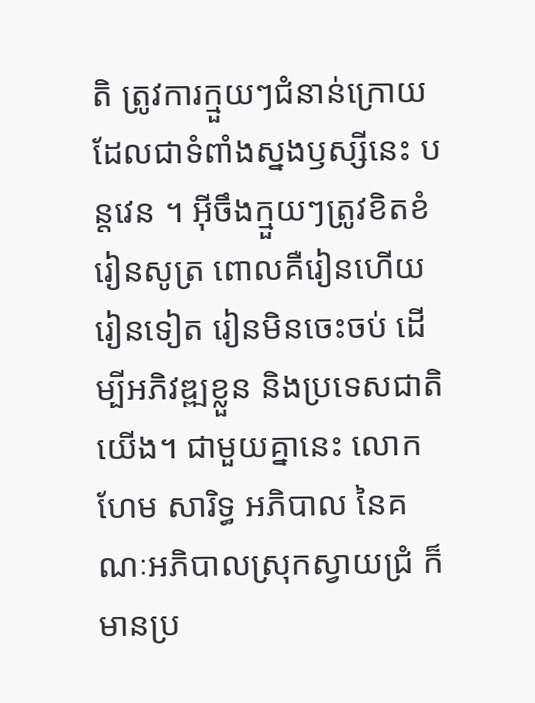តិ ត្រូវការក្មួយៗជំនាន់ក្រោយ ដែលជាទំពាំងស្នងឫស្សីនេះ បន្តវេន ។ អ៊ីចឹងក្មួយៗត្រូវខិតខំរៀនសូត្រ ពោលគឺរៀនហើយ រៀនទៀត រៀនមិនចេះចប់ ដើម្បីអភិវឌ្ឍខ្លួន និងប្រទេសជាតិយើង។ ជាមួយគ្នានេះ លោក ហែម សារិទ្ធ អភិបាល នៃគណៈអភិបាលស្រុកស្វាយជ្រំ ក៏មានប្រ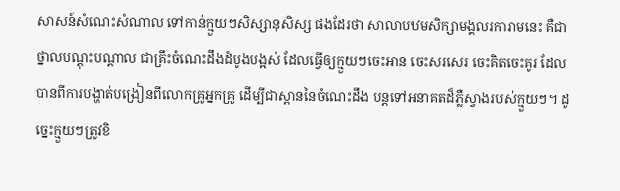សាសន៍សំណេះសំណាល ទៅកាន់ក្មួយៗសិស្សានុសិស្ស ផងដែរថា សាលាបឋមសិក្សាមង្គលរការាមនេះ គឺជាថ្នាលបណ្តុះបណ្តាល ជាគ្រឹះចំណេះដឹងដំបូងបង្អស់ ដែលធ្វើឲ្យក្មួយៗចេះអាន ចេះសរសេរ ចេះគិតចេះគូរ ដែលបានពីការបង្ហាត់បង្រៀនពីលោកគ្រូអ្នកគ្រូ ដើម្បីជាស្ពាននៃចំណេះដឹង បន្តទៅអនាគតដ៏ភ្លឺស្វាងរបស់ក្មួយៗ។ ដូច្នេះក្មួយៗត្រូវខិ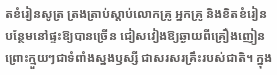តខំរៀនសូត្រ ត្រងត្រាប់ស្តាប់លោកគ្រូ អ្នកគ្រូ និងខិតខំរៀនបន្ថែមនៅផ្ទះឱ្យបានច្រើន ជៀសវៀងឱ្យឆ្ងាយពីគ្រឿងញៀន ព្រោះក្មួយៗជាទំពាំងស្នងឫស្សី ជាសរសរគ្រឹះរបស់ជាតិ។ ក្នុង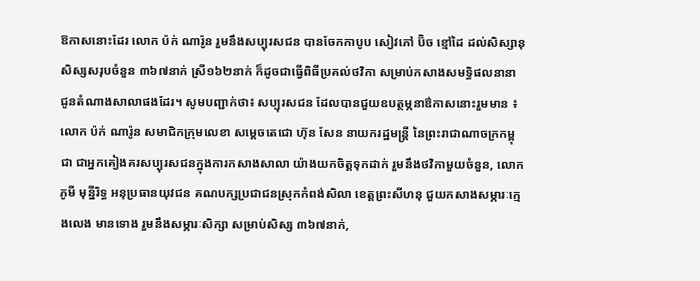ឱកាសនោះដែរ លោក ប៉ក់ ណារ៉ូន រួមនឹងសប្បុរសជន បានចែកកាបូប សៀវភៅ ប៊ិច ខ្មៅដៃ ដល់សិស្សានុសិស្សសរុបចំនួន ៣៦៧នាក់ ស្រី១៦២នាក់ ក៏ដូចជាធ្វើពិធីប្រគល់ថវិកា សម្រាប់កសាងសមទ្ធិផលនានា ជូនតំណាងសាលាផងដែរ។ សូមបញ្ជាក់ថា៖ សប្បុរសជន ដែលបានជួយឧបត្ថម្ភនាឳកាសនោះរួមមាន ៖ លោក ប៉ក់ ណារ៉ូន សមាជិកក្រុមលេខា សម្ដេចតេជោ ហ៊ុន សែន នាយករដ្ឋមន្ត្រី នៃព្រះរាជាណាចក្រកម្ពុជា ជាអ្នកគៀងគរសប្បុរសជនក្នុងការកសាងសាលា យ៉ាងយកចិត្តទុកដាក់ រួមនឹងថវិកាមួយចំនួន, លោក ភូមី មុន្នីរិទ្ធ អនុប្រធានយុវជន គណបក្សប្រជាជនស្រុកកំពង់សិលា ខេត្តព្រះសីហនុ ជួយកសាងសម្ភារៈក្មេងលេង មានទោង រួមនឹងសម្ភារៈសិក្សា សម្រាប់សិស្ស ៣៦៧នាក់,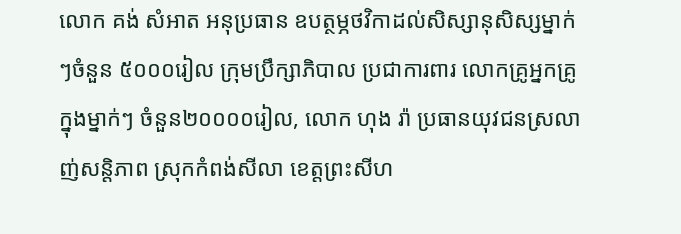លោក គង់ សំអាត អនុប្រធាន ឧបត្ថម្ភថវិកាដល់សិស្សានុសិស្សម្នាក់ៗចំនួន ៥០០០រៀល ក្រុមប្រឹក្សាភិបាល ប្រជាការពារ លោកគ្រូអ្នកគ្រូ ក្នុងម្នាក់ៗ ចំនួន២០០០០រៀល, លោក ហុង រ៉ា ប្រធានយុវជនស្រលាញ់សន្តិភាព ស្រុកកំពង់សីលា ខេត្តព្រះសីហ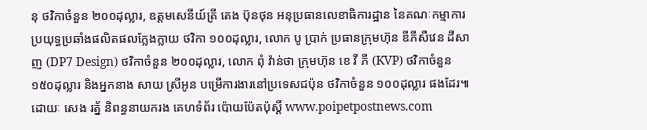នុ ថវិកាចំនួន ២០០ដុល្លារ, ឧត្ដមសេនីយ៍ត្រី តេង ប៊ុនថុន អនុប្រធានលេខាធិការដ្ឋាន នៃគណៈកម្មាការប្រយុទ្ធប្រឆាំងផលិតផលក្លែងក្លាយ ថវិកា ១០០ដុល្លារ, លោក បូ ប្រាក់ ប្រធានក្រុមហ៊ុន ឌីភីសឺវេន ដីសាញ (DP7 Design) ថវិកាចំនួន ២០០ដុល្លារ, លោក ពុំ វ៉ាន់ថា ក្រុមហ៊ុន ខេ វី ភី (KVP) ថវិកាចំនួន ១៥០ដុល្លារ និងអ្នកនាង សាយ ស្រីអូន បម្រើការងារនៅប្រទេសជប៉ុន ថវិកាចំនួន ១០០ដុល្លារ ផងដែរ៕ ដោយៈ សេង រត្ន័ និពន្ធនាយករង គេហទំព័រ ប៉ោយប៉ែតប៉ុស្តិ៍ www.poipetpostnews.com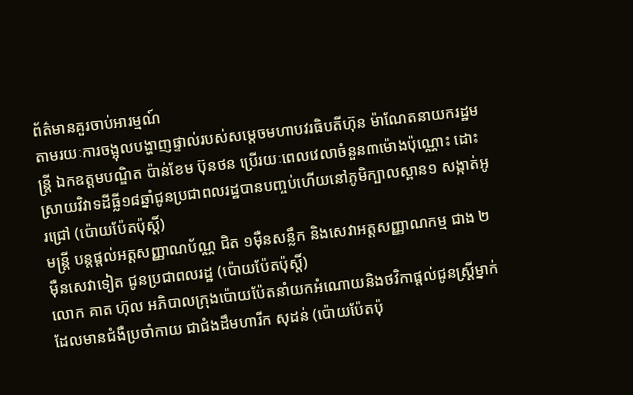ព័ត៌មានគួរចាប់អារម្មណ៍
តាមរយៈការចង្អុលបង្ហាញផ្ទាល់របស់សម្តេចមហាបវរធិបតីហ៊ុន ម៉ាណែតនាយករដ្ឋមន្ត្រី ឯកឧត្តមបណ្ឌិត ប៉ាន់ខែម ប៊ុនថន ប្រើរយៈពេលវេលាចំនួន៣ម៉ោងប៉ុណ្ណោះ ដោះស្រាយវិវាទដីធ្លី១៨ឆ្នាំជូនប្រជាពលរដ្ឋបានបញ្ចប់ហើយនៅភូមិក្បាលស្ពាន១ សង្កាត់អូរជ្រៅ (ប៉ោយប៉ែតប៉ុស្តិ៍)
មន្ត្រី បន្តផ្តល់អត្តសញ្ញាណប័ណ្ណ ជិត ១ម៉ឺនសន្លឹក និងសេវាអត្តសញ្ញាណកម្ម ជាង ២ម៉ឺនសេវាទៀត ជូនប្រជាពលរដ្ឋ (ប៉ោយប៉ែតប៉ុស្តិ៍)
លោក គាត ហ៊ុល អភិបាលក្រុងប៉ោយប៉ែតនាំយកអំណោយនិងថវិកាផ្ដល់ជូនស្ត្រីម្នាក់ដែលមានជំងឺប្រចាំកាយ ជាជំងដឹមហារីក សុដន់ (ប៉ោយប៉ែតប៉ុ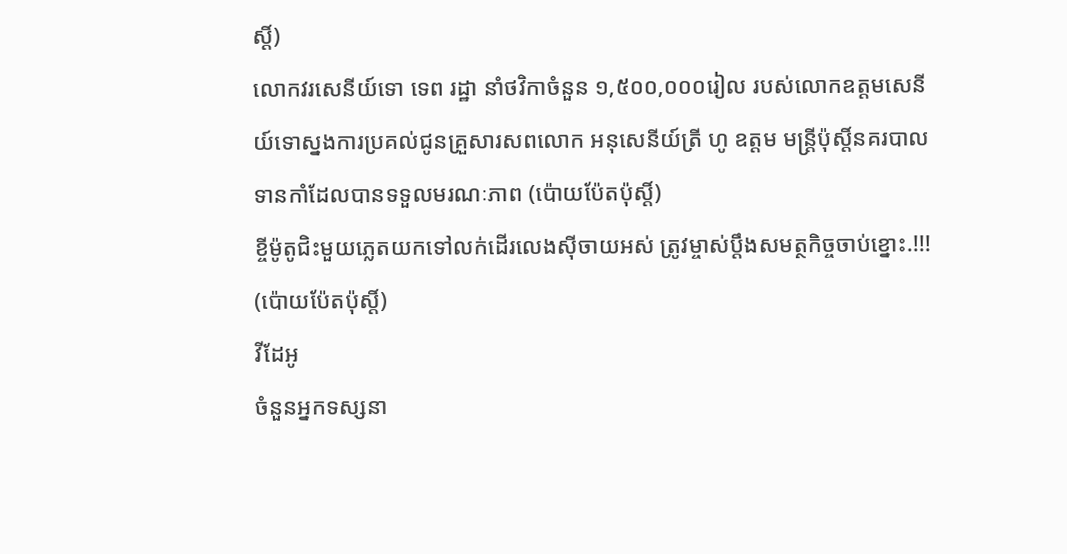ស្តិ៍)
លោកវរសេនីយ៍ទោ ទេព រដ្ឋា នាំថវិកាចំនួន ១,៥០០,០០០រៀល របស់លោកឧត្តមសេនីយ៍ទោស្នងការប្រគល់ជូនគ្រួសារសពលោក អនុសេនីយ៍ត្រី ហូ ឧត្តម មន្រ្តីប៉ុស្តិ៍នគរបាលទានកាំដែលបានទទួលមរណៈភាព (ប៉ោយប៉ែតប៉ុស្តិ៍)
ខ្ចីម៉ូតូជិះមួយភ្លេតយកទៅលក់ដើរលេងស៊ីចាយអស់ ត្រូវម្ចាស់ប្តឹងសមត្ថកិច្ចចាប់ខ្នោះ.!!! (ប៉ោយប៉ែតប៉ុស្តិ៍)
វីដែអូ
ចំនួនអ្នកទស្សនា